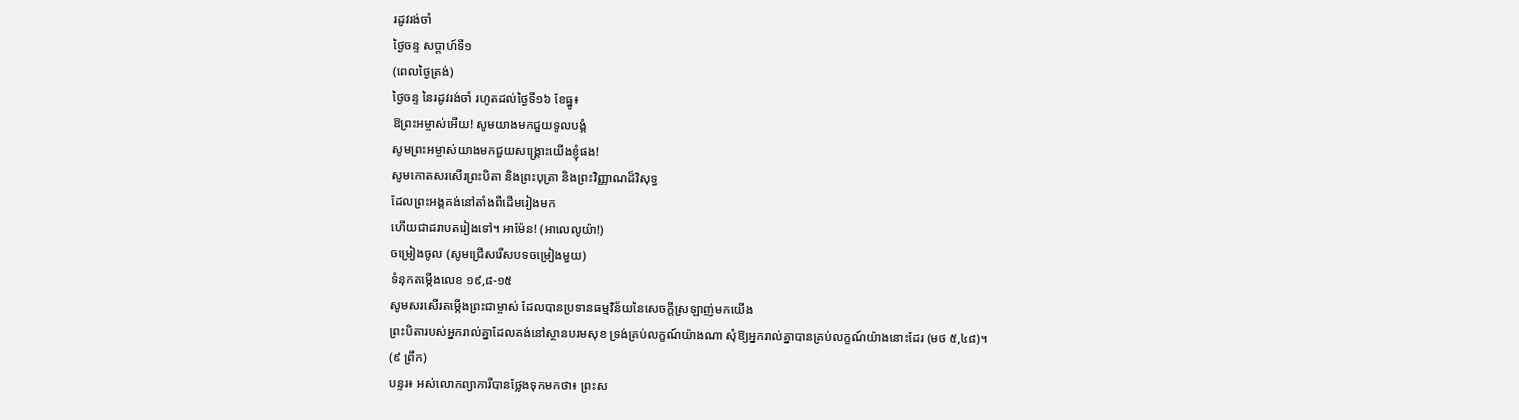រដូវរង់ចាំ
ថ្ងៃចន្ទ សប្ដាហ៍ទី១
(ពេលថ្ងៃត្រង់)
ថ្ងៃចន្ទ នៃរដូវរង់ចាំ រហូតដល់ថ្ងៃទី១៦ ខែធ្នូ៖
ឱព្រះអម្ចាស់អើយ! សូមយាងមកជួយទូលបង្គំ
សូមព្រះអម្ចាស់យាងមកជួយសង្គ្រោះយើងខ្ញុំផង!
សូមកោតសរសើរព្រះបិតា និងព្រះបុត្រា និងព្រះវិញ្ញាណដ៏វិសុទ្ធ
ដែលព្រះអង្គគង់នៅតាំងពីដើមរៀងមក
ហើយជាដរាបតរៀងទៅ។ អាម៉ែន! (អាលេលូយ៉ា!)
ចម្រៀងចូល (សូមជ្រើសរើសបទចម្រៀងមួយ)
ទំនុកតម្កើងលេខ ១៩,៨-១៥
សូមសរសើរតម្កើងព្រះជាម្ចាស់ ដែលបានប្រទានធម្មវិន័យនៃសេចក្តីស្រឡាញ់មកយើង
ព្រះបិតារបស់អ្នករាល់គ្នាដែលគង់នៅស្ថានបរមសុខ ទ្រង់គ្រប់លក្ខណ៍យ៉ាងណា សុំឱ្យអ្នករាល់គ្នាបានគ្រប់លក្ខណ៍យ៉ាងនោះដែរ (មថ ៥,៤៨)។
(៩ ព្រឹក)
បន្ទរ៖ អស់លោកព្យាការីបានថ្លែងទុកមកថា៖ ព្រះស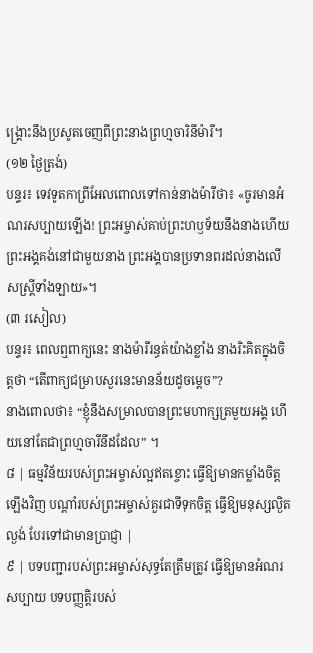ង្គ្រោះនឹងប្រសូតចេញពីព្រះនាងព្រហ្មចារិនីម៉ារី។
(១២ ថ្ងៃត្រង់)
បន្ទរ៖ ទេវទូតកាព្រីអែលពោលទៅកាន់នាងម៉ារីថា៖ «ចូរមានអំណរសប្បាយឡើង! ព្រះអម្ចាស់គាប់ព្រះហឫទ័យនឹងនាងហើយ
ព្រះអង្គគង់នៅជាមួយនាង ព្រះអង្គបានប្រទានពរដល់នាងលើសស្ត្រីទាំងឡាយ»។
(៣ រសៀល)
បន្ទរ៖ ពេលឮពាក្យនេះ នាងម៉ារីរន្ធត់យ៉ាងខ្លាំង នាងរិះគិតក្នុងចិត្តថា “តើពាក្យជម្រាបសួរនេះមានន័យដូចម្ដេច”?
នាងពោលថា៖ “ខ្ញុំនឹងសម្រាលបានព្រះមហាក្សត្រមួយអង្គ ហើយនៅតែជាព្រហ្មចារីនីដដែល” ។
៨ | ធម្មវិន័យរបស់ព្រះអម្ចាស់ល្អឥតខ្ចោះ ធ្វើឱ្យមានកម្លាំងចិត្តឡើងវិញ បណ្តាំរបស់ព្រះអម្ចាស់គួរជាទីទុកចិត្ត ធ្វើឱ្យមនុស្សល្ងិតល្ងង់ បែរទៅជាមានប្រាជ្ញា |
៩ | បទបញ្ជារបស់ព្រះអម្ចាស់សុទ្ធតែត្រឹមត្រូវ ធ្វើឱ្យមានអំណរសប្បាយ បទបញ្ញត្តិរបស់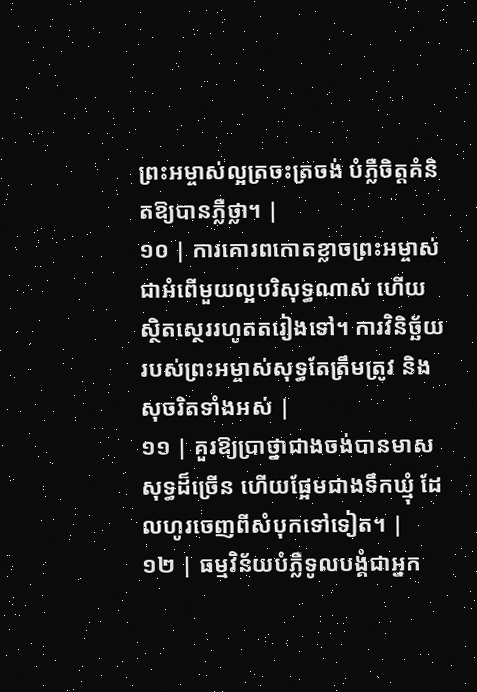ព្រះអម្ចាស់ល្អត្រចះត្រចង់ បំភ្លឺចិត្តគំនិតឱ្យបានភ្លឺថ្លា។ |
១០ | ការគោរពកោតខ្លាចព្រះអម្ចាស់ ជាអំពើមួយល្អបរិសុទ្ធណាស់ ហើយស្ថិតស្ថេររហូតតរៀងទៅ។ ការវិនិច្ឆ័យរបស់ព្រះអម្ចាស់សុទ្ធតែត្រឹមត្រូវ និងសុចរិតទាំងអស់ |
១១ | គួរឱ្យប្រាថ្នាជាងចង់បានមាសសុទ្ធដ៏ច្រើន ហើយផ្អែមជាងទឹកឃ្មុំ ដែលហូរចេញពីសំបុកទៅទៀត។ |
១២ | ធម្មវិន័យបំភ្លឺទូលបង្គំជាអ្នក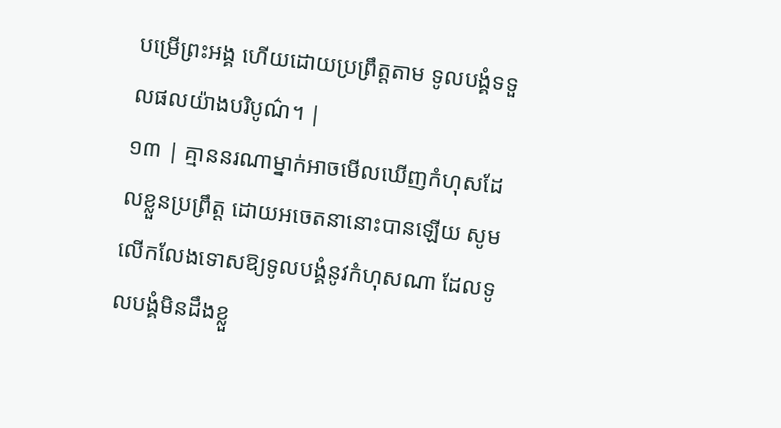បម្រើព្រះអង្គ ហើយដោយប្រព្រឹត្តតាម ទូលបង្គំទទួលផលយ៉ាងបរិបូណ៌។ |
១៣ | គ្មាននរណាម្នាក់អាចមើលឃើញកំហុសដែលខ្លួនប្រព្រឹត្ត ដោយអចេតនានោះបានឡើយ សូមលើកលែងទោសឱ្យទូលបង្គំនូវកំហុសណា ដែលទូលបង្គំមិនដឹងខ្លួ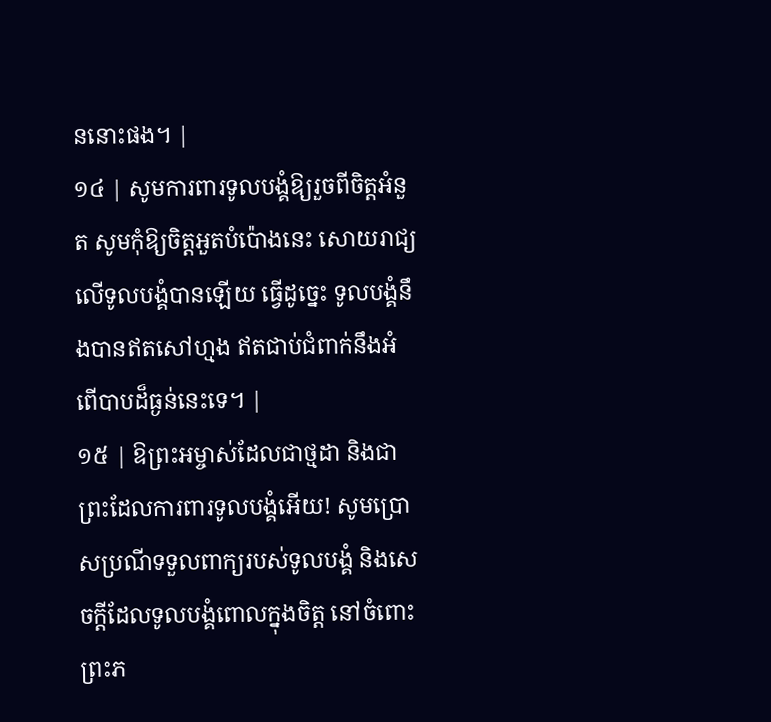ននោះផង។ |
១៤ | សូមការពារទូលបង្គំឱ្យរួចពីចិត្តអំនួត សូមកុំឱ្យចិត្តអួតបំប៉ោងនេះ សោយរាជ្យលើទូលបង្គំបានឡើយ ធ្វើដូច្នេះ ទូលបង្គំនឹងបានឥតសៅហ្មង ឥតជាប់ជំពាក់នឹងអំពើបាបដ៏ធ្ងន់នេះទេ។ |
១៥ | ឱព្រះអម្ចាស់ដែលជាថ្មដា និងជាព្រះដែលការពារទូលបង្គំអើយ! សូមប្រោសប្រណីទទួលពាក្យរបស់ទូលបង្គំ និងសេចក្តីដែលទូលបង្គំពោលក្នុងចិត្ត នៅចំពោះព្រះភ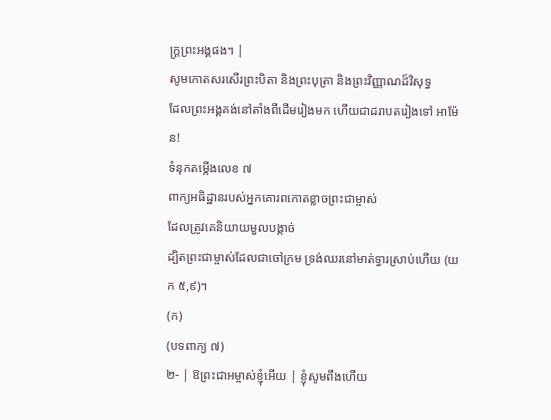ក្រ្តព្រះអង្គផង។ |
សូមកោតសរសើរព្រះបិតា និងព្រះបុត្រា និងព្រះវិញ្ញាណដ៏វិសុទ្ធ
ដែលព្រះអង្គគង់នៅតាំងពីដើមរៀងមក ហើយជាដរាបតរៀងទៅ អាម៉ែន!
ទំនុកតម្កើងលេខ ៧
ពាក្យអធិដ្ឋានរបស់អ្នកគោរពកោតខ្លាចព្រះជាម្ចាស់
ដែលត្រូវគេនិយាយមួលបង្កាច់
ដ្បិតព្រះជាម្ចាស់ដែលជាចៅក្រម ទ្រង់ឈរនៅមាត់ទ្វារស្រាប់ហើយ (យក ៥,៩)។
(ក)
(បទពាក្យ ៧)
២- | ឱព្រះជាអម្ចាស់ខ្ញុំអើយ | ខ្ញុំសូមពឹងហើយ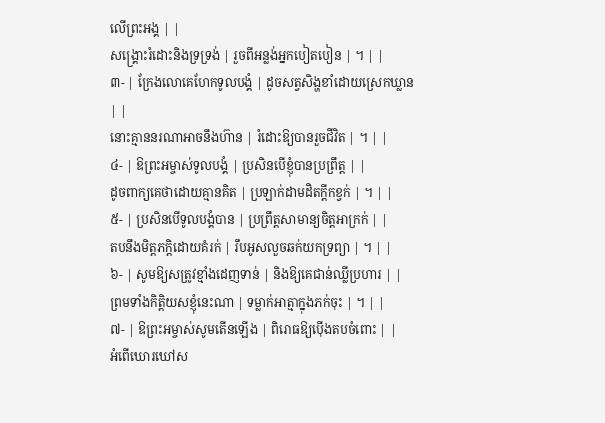លើព្រះអង្គ | |
សង្គ្រោះរំដោះនិងទ្រទ្រង់ | រួចពីអន្លង់អ្នកបៀតបៀន | ។ | |
៣- | ក្រែងលោគេហែកទូលបង្គំ | ដូចសត្វសិង្ហខាំដោយស្រេកឃ្លាន | |
នោះគ្មាននរណាអាចនឹងហ៊ាន | រំដោះឱ្យបានរួចជីវិត | ។ | |
៤- | ឱព្រះអម្ចាស់ទូលបង្គំ | ប្រសិនបើខ្ញុំបានប្រព្រឹត្ត | |
ដូចពាក្យគេថាដោយគ្មានគិត | ប្រឡាក់ដាមដិតក្តីកខ្វក់ | ។ | |
៥- | ប្រសិនបើទូលបង្គំបាន | ប្រព្រឹត្តសាមាន្យចិត្តអាក្រក់ | |
តបនឹងមិត្តភក្តិដោយគំរក់ | រឹបអូសលួចឆក់យកទ្រព្យា | ។ | |
៦- | សូមឱ្យសត្រូវខ្មាំងដេញទាន់ | និងឱ្យគេជាន់ឈ្លីប្រហារ | |
ព្រមទាំងកិត្តិយសខ្ញុំនេះណា | ទម្លាក់អាត្មាក្នុងភក់ចុះ | ។ | |
៧- | ឱព្រះអម្ចាស់សូមតើនឡើង | ពិរោធឱ្យប៉ើងតបចំពោះ | |
អំពើឃោរឃៅស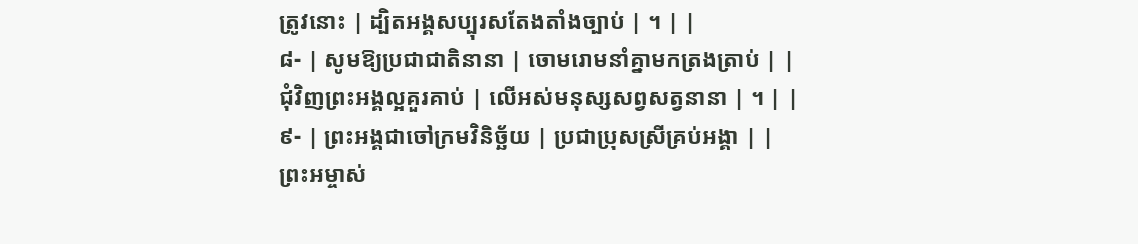ត្រូវនោះ | ដ្បិតអង្គសប្បុរសតែងតាំងច្បាប់ | ។ | |
៨- | សូមឱ្យប្រជាជាតិនានា | ចោមរោមនាំគ្នាមកត្រងត្រាប់ | |
ជុំវិញព្រះអង្គល្អគួរគាប់ | លើអស់មនុស្សសព្វសត្វនានា | ។ | |
៩- | ព្រះអង្គជាចៅក្រមវិនិច្ឆ័យ | ប្រជាប្រុសស្រីគ្រប់អង្គា | |
ព្រះអម្ចាស់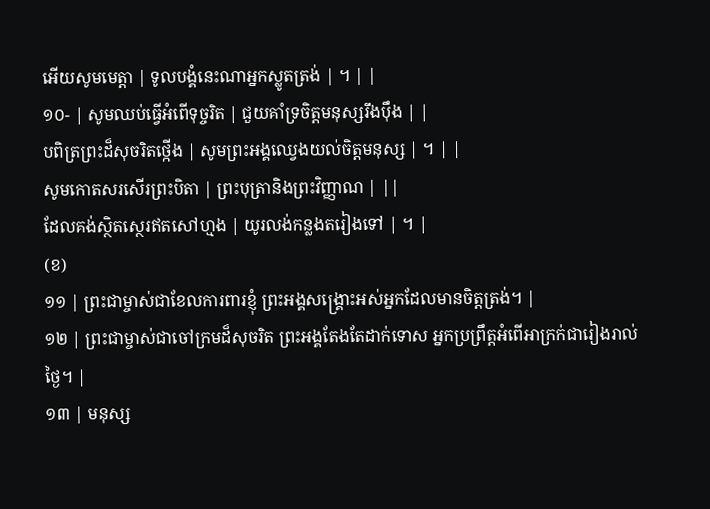អើយសូមមេត្តា | ទូលបង្គំនេះណាអ្នកស្លូតត្រង់ | ។ | |
១០- | សូមឈប់ធ្វើអំពើទុច្ចរិត | ជួយគាំទ្រចិត្តមនុស្សរឹងប៉ឹង | |
បពិត្រព្រះដ៏សុចរិតថ្កើង | សូមព្រះអង្គឈ្វេងយល់ចិត្តមនុស្ស | ។ | |
សូមកោតសរសើរព្រះបិតា | ព្រះបុត្រានិងព្រះវិញ្ញាណ | ||
ដែលគង់ស្ថិតស្ថេរឥតសៅហ្មង | យូរលង់កន្លងតរៀងទៅ | ។ |
(ខ)
១១ | ព្រះជាម្ចាស់ជាខែលការពារខ្ញុំ ព្រះអង្គសង្គ្រោះអស់អ្នកដែលមានចិត្តត្រង់។ |
១២ | ព្រះជាម្ចាស់ជាចៅក្រមដ៏សុចរិត ព្រះអង្គតែងតែដាក់ទោស អ្នកប្រព្រឹត្តអំពើអាក្រក់ជារៀងរាល់ថ្ងៃ។ |
១៣ | មនុស្ស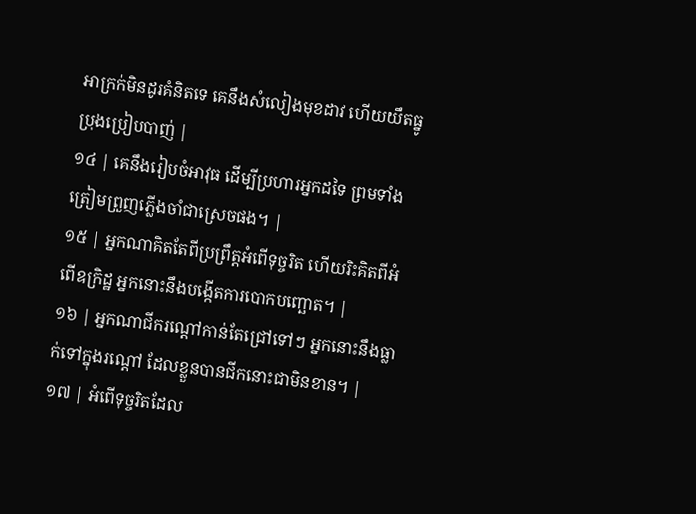អាក្រក់មិនដូរគំនិតទេ គេនឹងសំលៀងមុខដាវ ហើយយឹតធ្នូប្រុងប្រៀបបាញ់ |
១៤ | គេនឹងរៀបចំអាវុធ ដើម្បីប្រហារអ្នកដទៃ ព្រមទាំងត្រៀមព្រួញភ្លើងចាំជាស្រេចផង។ |
១៥ | អ្នកណាគិតតែពីប្រព្រឹត្តអំពើទុច្ចរិត ហើយរិះគិតពីអំពើឧក្រិដ្ឋ អ្នកនោះនឹងបង្កើតការបោកបញ្ឆោត។ |
១៦ | អ្នកណាជីករណ្តៅកាន់តែជ្រៅទៅៗ អ្នកនោះនឹងធ្លាក់ទៅក្នុងរណ្តៅ ដែលខ្លួនបានជីកនោះជាមិនខាន។ |
១៧ | អំពើទុច្ចរិតដែល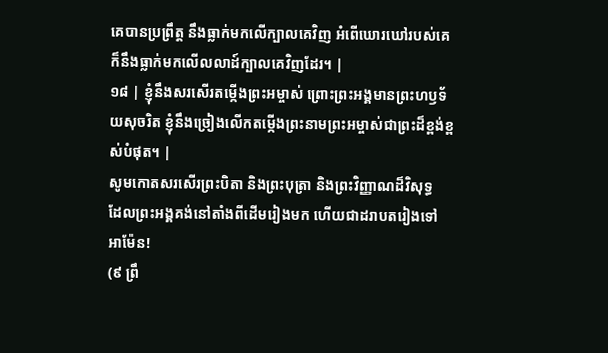គេបានប្រព្រឹត្ត នឹងធ្លាក់មកលើក្បាលគេវិញ អំពើឃោរឃៅរបស់គេ ក៏នឹងធ្លាក់មកលើលលាដ៍ក្បាលគេវិញដែរ។ |
១៨ | ខ្ញុំនឹងសរសើរតម្កើងព្រះអម្ចាស់ ព្រោះព្រះអង្គមានព្រះហឫទ័យសុចរិត ខ្ញុំនឹងច្រៀងលើកតម្កើងព្រះនាមព្រះអម្ចាស់ជាព្រះដ៏ខ្ពង់ខ្ពស់បំផុត។ |
សូមកោតសរសើរព្រះបិតា និងព្រះបុត្រា និងព្រះវិញ្ញាណដ៏វិសុទ្ធ
ដែលព្រះអង្គគង់នៅតាំងពីដើមរៀងមក ហើយជាដរាបតរៀងទៅ អាម៉ែន!
(៩ ព្រឹ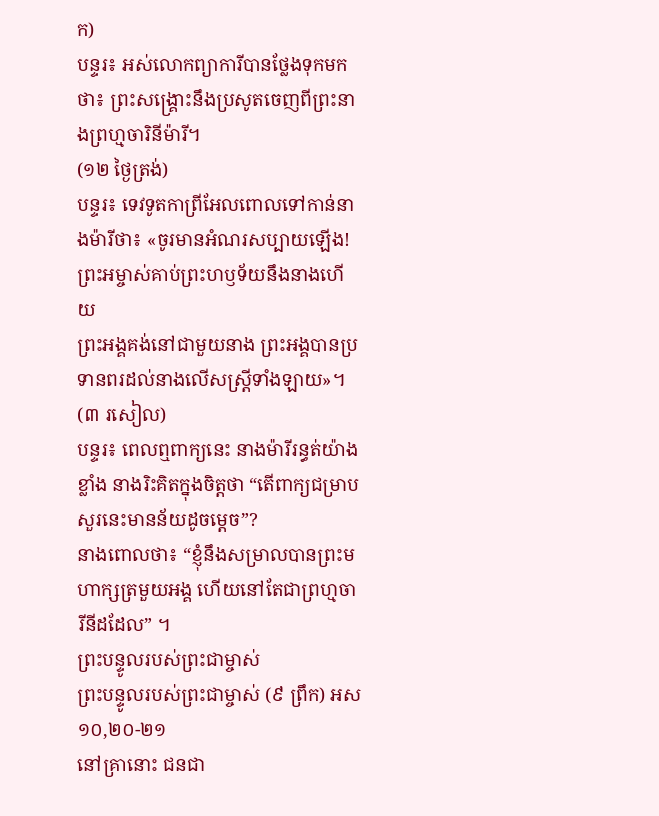ក)
បន្ទរ៖ អស់លោកព្យាការីបានថ្លែងទុកមកថា៖ ព្រះសង្គ្រោះនឹងប្រសូតចេញពីព្រះនាងព្រហ្មចារិនីម៉ារី។
(១២ ថ្ងៃត្រង់)
បន្ទរ៖ ទេវទូតកាព្រីអែលពោលទៅកាន់នាងម៉ារីថា៖ «ចូរមានអំណរសប្បាយឡើង! ព្រះអម្ចាស់គាប់ព្រះហឫទ័យនឹងនាងហើយ
ព្រះអង្គគង់នៅជាមួយនាង ព្រះអង្គបានប្រទានពរដល់នាងលើសស្ត្រីទាំងឡាយ»។
(៣ រសៀល)
បន្ទរ៖ ពេលឮពាក្យនេះ នាងម៉ារីរន្ធត់យ៉ាងខ្លាំង នាងរិះគិតក្នុងចិត្តថា “តើពាក្យជម្រាបសួរនេះមានន័យដូចម្ដេច”?
នាងពោលថា៖ “ខ្ញុំនឹងសម្រាលបានព្រះមហាក្សត្រមួយអង្គ ហើយនៅតែជាព្រហ្មចារីនីដដែល” ។
ព្រះបន្ទូលរបស់ព្រះជាម្ចាស់
ព្រះបន្ទូលរបស់ព្រះជាម្ចាស់ (៩ ព្រឹក) អស ១០,២០-២១
នៅគ្រានោះ ជនជា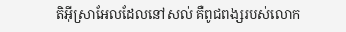តិអ៊ីស្រាអែលដែលនៅសល់ គឺពូជពង្សរបស់លោក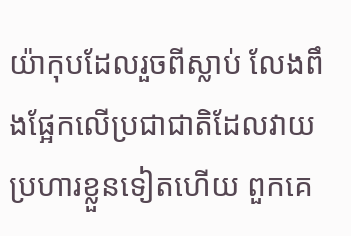យ៉ាកុបដែលរួចពីស្លាប់ លែងពឹងផ្អែកលើប្រជាជាតិដែលវាយប្រហារខ្លួនទៀតហើយ ពួកគេ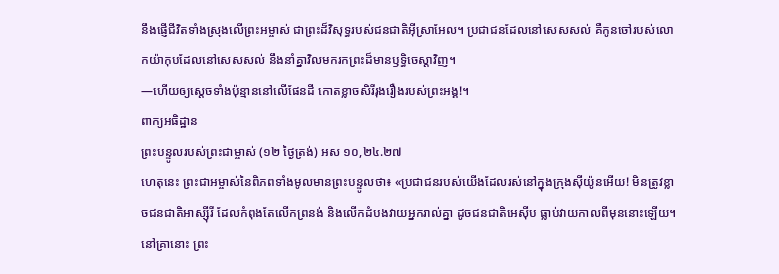នឹងផ្ញើជីវិតទាំងស្រុងលើព្រះអម្ចាស់ ជាព្រះដ៏វិសុទ្ធរបស់ជនជាតិអ៊ីស្រាអែល។ ប្រជាជនដែលនៅសេសសល់ គឺកូនចៅរបស់លោកយ៉ាកុបដែលនៅសេសសល់ នឹងនាំគ្នាវិលមករកព្រះដ៏មានឫទ្ធិចេស្ដាវិញ។
—ហើយឲ្យស្តេចទាំងប៉ុន្មាននៅលើផែនដី កោតខ្លាចសិរីរុងរឿងរបស់ព្រះអង្គ!។
ពាក្យអធិដ្ឋាន
ព្រះបន្ទូលរបស់ព្រះជាម្ចាស់ (១២ ថ្ងៃត្រង់) អស ១០,២៤.២៧
ហេតុនេះ ព្រះជាអម្ចាស់នៃពិភពទាំងមូលមានព្រះបន្ទូលថា៖ «ប្រជាជនរបស់យើងដែលរស់នៅក្នុងក្រុងស៊ីយ៉ូនអើយ! មិនត្រូវខ្លាចជនជាតិអាស្ស៊ីរី ដែលកំពុងតែលើកព្រនង់ និងលើកដំបងវាយអ្នករាល់គ្នា ដូចជនជាតិអេស៊ីប ធ្លាប់វាយកាលពីមុននោះឡើយ។ នៅគ្រានោះ ព្រះ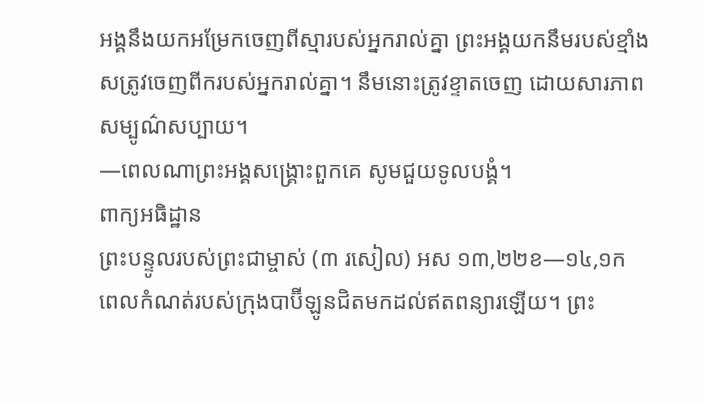អង្គនឹងយកអម្រែកចេញពីស្មារបស់អ្នករាល់គ្នា ព្រះអង្គយកនឹមរបស់ខ្មាំងសត្រូវចេញពីករបស់អ្នករាល់គ្នា។ នឹមនោះត្រូវខ្ទាតចេញ ដោយសារភាពសម្បូណ៌សប្បាយ។
—ពេលណាព្រះអង្គសង្គ្រោះពួកគេ សូមជួយទូលបង្គំ។
ពាក្យអធិដ្ឋាន
ព្រះបន្ទូលរបស់ព្រះជាម្ចាស់ (៣ រសៀល) អស ១៣,២២ខ—១៤,១ក
ពេលកំណត់របស់ក្រុងបាប៊ីឡូនជិតមកដល់ឥតពន្យារឡើយ។ ព្រះ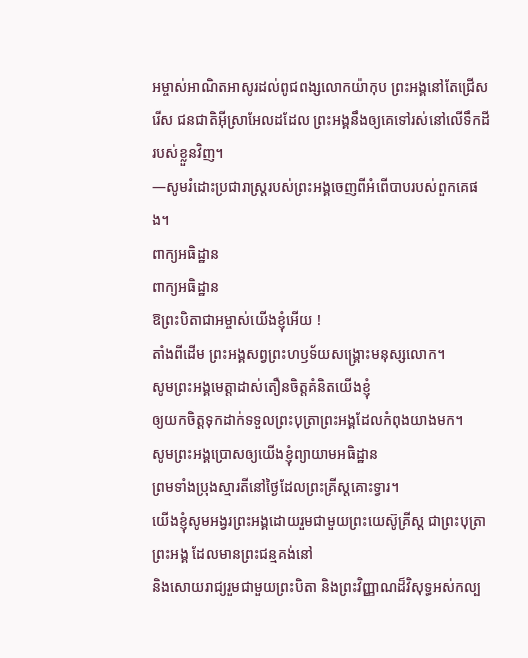អម្ចាស់អាណិតអាសូរដល់ពូជពង្សលោកយ៉ាកុប ព្រះអង្គនៅតែជ្រើសរើស ជនជាតិអ៊ីស្រាអែលដដែល ព្រះអង្គនឹងឲ្យគេទៅរស់នៅលើទឹកដីរបស់ខ្លួនវិញ។
—សូមរំដោះប្រជារាស្រ្តរបស់ព្រះអង្គចេញពីអំពើបាបរបស់ពួកគេផង។
ពាក្យអធិដ្ឋាន
ពាក្យអធិដ្ឋាន
ឱព្រះបិតាជាអម្ចាស់យើងខ្ញុំអើយ !
តាំងពីដើម ព្រះអង្គសព្វព្រះហឫទ័យសង្រ្គោះមនុស្សលោក។
សូមព្រះអង្គមេត្តាដាស់តឿនចិត្តគំនិតយើងខ្ញុំ
ឲ្យយកចិត្តទុកដាក់ទទួលព្រះបុត្រាព្រះអង្គដែលកំពុងយាងមក។
សូមព្រះអង្គប្រោសឲ្យយើងខ្ញុំព្យាយាមអធិដ្ឋាន
ព្រមទាំងប្រុងស្មារតីនៅថៃ្ងដែលព្រះគ្រីស្តគោះទ្វារ។
យើងខ្ញុំសូមអង្វរព្រះអង្គដោយរួមជាមួយព្រះយេស៊ូគ្រីស្ត ជាព្រះបុត្រាព្រះអង្គ ដែលមានព្រះជន្មគង់នៅ
និងសោយរាជ្យរួមជាមួយព្រះបិតា និងព្រះវិញ្ញាណដ៏វិសុទ្ធអស់កល្ប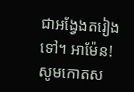ជាអង្វែងតរៀងទៅ។ អាម៉ែន!
សូមកោតស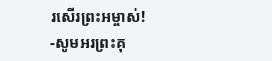រសើរព្រះអម្ចាស់!
-សូមអរព្រះគុ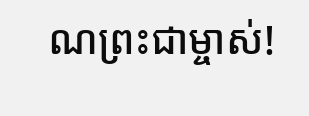ណព្រះជាម្ចាស់!